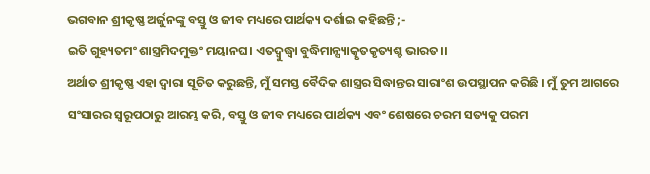ଭଗବାନ ଶ୍ରୀକୃଷ୍ଣ ଅର୍ଜୁନଙ୍କୁ ବସ୍ତୁ ଓ ଜୀବ ମଧ୍ୟରେ ପାର୍ଥକ୍ୟ ଦର୍ଶାଇ କହିଛନ୍ତି ;-
ଇତି ଗୁହ୍ୟତମଂ ଶାସ୍ତ୍ରମିଦମୁକ୍ତଂ ମୟାନଘ। ଏତଦ୍ବୁଦ୍ଧ୍ୱା ବୁଦ୍ଧିମାନ୍ସ୍ୟାତ୍କୃତକୃତ୍ୟଶ୍ଚ ଭାରତ।।
ଅର୍ଥାତ ଶ୍ରୀକୃଷ୍ଣ ଏହା ଦ୍ୱାରା ସୂଚିତ କରୁଛନ୍ତି, ମୁଁ ସମସ୍ତ ବୈଦିକ ଶାସ୍ତ୍ରର ସିଦ୍ଧାନ୍ତର ସାରାଂଶ ଉପସ୍ଥାପନ କରିଛି । ମୁଁ ତୁମ ଆଗରେ ସଂସାରର ସ୍ୱରୂପଠାରୁ ଆରମ୍ଭ କରି, ବସ୍ତୁ ଓ ଜୀବ ମଧ୍ୟରେ ପାର୍ଥକ୍ୟ ଏବଂ ଶେଷରେ ଚରମ ସତ୍ୟକୁ ପରମ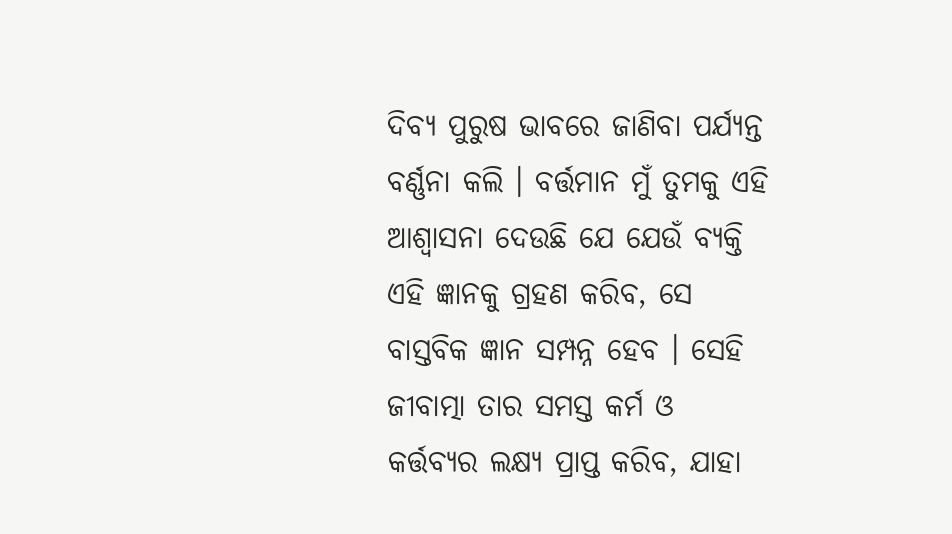ଦିବ୍ୟ ପୁରୁଷ ଭାବରେ ଜାଣିବା ପର୍ଯ୍ୟନ୍ତ ବର୍ଣ୍ଣନା କଲି । ବର୍ତ୍ତମାନ ମୁଁ ତୁମକୁ ଏହି ଆଶ୍ୱାସନା ଦେଉଛି ଯେ ଯେଉଁ ବ୍ୟକ୍ତି ଏହି ଜ୍ଞାନକୁ ଗ୍ରହଣ କରିବ, ସେ ବାସ୍ତବିକ ଜ୍ଞାନ ସମ୍ପନ୍ନ ହେବ । ସେହି ଜୀବାତ୍ମା ତାର ସମସ୍ତ କର୍ମ ଓ କର୍ତ୍ତବ୍ୟର ଲକ୍ଷ୍ୟ ପ୍ରାପ୍ତ କରିବ, ଯାହା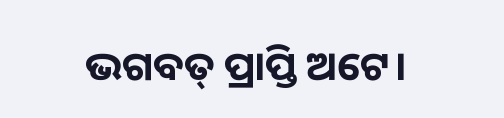ଭଗବତ୍ ପ୍ରାପ୍ତି ଅଟେ।